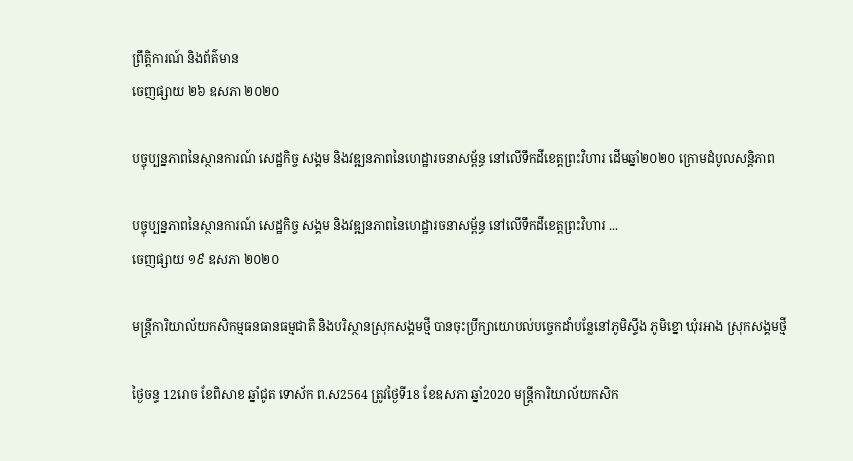ព្រឹត្តិការណ៍ និងព័ត៌មាន
ចេញផ្សាយ ២៦ ឧសភា ២០២០

បច្ចុប្បន្នភាពនៃស្ថានការណ៍ សេដ្ឋកិច្ច សង្គម និងវឌ្ឍនភាពនៃហេដ្ឋារចនាសម្ព័ន្ធ នៅលើទឹកដីខេត្តព្រះវិហារ ដើមឆ្នាំ២០២០ ក្រោមដំបូលសន្ដិភាព

បច្ចុប្បន្នភាពនៃស្ថានការណ៍ សេដ្ឋកិច្ច សង្គម និងវឌ្ឍនភាពនៃហេដ្ឋារចនាសម្ព័ន្ធ នៅលើទឹកដីខេត្តព្រះវិហារ ...
ចេញផ្សាយ ១៩ ឧសភា ២០២០

មន្ត្រីការិយាល័យកសិកម្មធនធានធម្មជាតិ និងបរិស្ថានស្រុកសង្គមថ្មី បានចុះប្រឹក្សាយោបល់បច្ចេកដាំបន្លែនៅភូមិស្ទឹង ភូមិខ្នោ ឃុំរអាង ស្រុកសង្គមថ្មី

ថ្ងៃចន្ទ 12រោច ខែពិសាខ ឆ្នាំជូត ទោស័ក ព.ស2564 ត្រូវថ្ងៃទី18 ខែឧសភា ឆ្នាំ2020 មន្ត្រីការិយាល័យកសិក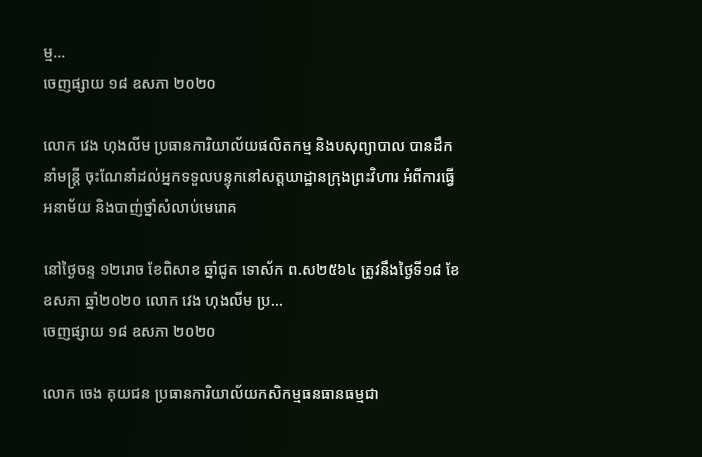ម្ម...
ចេញផ្សាយ ១៨ ឧសភា ២០២០

លោក វេង ហុងលីម ប្រធានការិយាល័យផលិតកម្ម និងបសុព្យាបាល បានដឹកនាំមន្ត្រី ចុះណែនាំដល់អ្នកទទួលបន្ទុកនៅសត្តឃាដ្ឋានក្រុងព្រះវិហារ អំពីការធ្វើអនាម័យ និងបាញ់ថ្នាំសំលាប់មេរោគ

នៅថ្ងៃចន្ទ ១២រោច ខែពិសាខ ឆ្នាំជូត ទោស័ក ព.ស២៥៦៤ ត្រូវនឹងថ្ងៃទី១៨ ខែឧសភា ឆ្នាំ២០២០ លោក វេង ហុងលីម ប្រ...
ចេញផ្សាយ ១៨ ឧសភា ២០២០

លោក ចេង គុយជន ប្រធានការិយាល័យកសិកម្មធនធានធម្មជា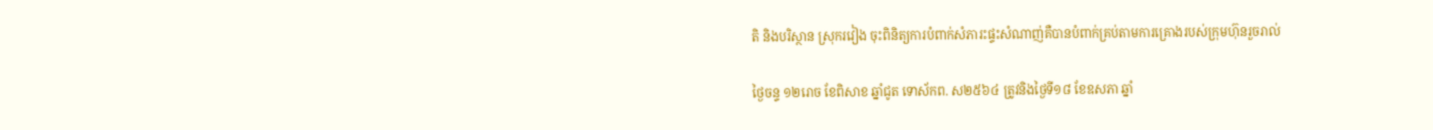តិ និងបរិស្ថាន ស្រុករវៀង ចុះពិនិត្យការបំពាក់សំភារះផ្ទះសំណាញ់គឺបានបំពាក់គ្រប់តាមការគ្រោងរបស់ក្រុមហ៊ុនរួចរាល់

ថ្ងៃចន្ទ ១២រោច ខែពិសាខ ឆ្នាំជូត ទោស័កព. ស២៥៦៤ ត្រូវនិងថ្ងៃទី១៨ ខែឧសភា ឆ្នាំ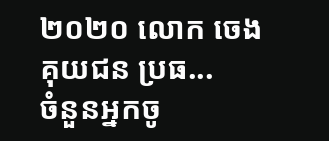២០២០ លោក ចេង គុយជន ប្រធ...
ចំនួនអ្នកចូ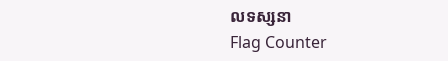លទស្សនា
Flag Counter